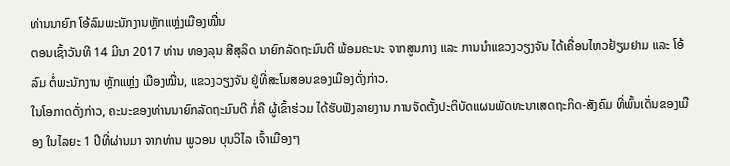ທ່ານນາຍົກ ໂອ້ລົມພະນັກງານຫຼັກແຫຼ່ງເມືອງໝື່ນ
ຕອນເຊົ້າວັນທີ 14 ມີນາ 2017 ທ່ານ ທອງລຸນ ສີສຸລິດ ນາຍົກລັດຖະມົນຕີ ພ້ອມຄະນະ ຈາກສູນກາງ ແລະ ການນຳແຂວງວຽງຈັນ ໄດ້ເຄື່ອນໄຫວຢ້ຽມຢາມ ແລະ ໂອ້ລົມ ຕໍ່ພະນັກງານ ຫຼັກແຫຼ່ງ ເມືອງໝື່ນ, ແຂວງວຽງຈັນ ຢູ່ທີ່ສະໂມສອນຂອງເມືອງດັ່ງກ່າວ.
ໃນໂອກາດດັ່ງກ່າວ, ຄະນະຂອງທ່ານນາຍົກລັດຖະມົນຕີ ກໍ່ຄື ຜູ້ເຂົ້າຮ່ວມ ໄດ້ຮັບຟັງລາຍງານ ການຈັດຕັ້ງປະຕິບັດແຜນພັດທະນາເສດຖະກິດ-ສັງຄົມ ທີ່ພົ້ນເດັ່ນຂອງເມືອງ ໃນໄລຍະ 1 ປີທີ່ຜ່ານມາ ຈາກທ່ານ ພູວອນ ບຸນວິໄລ ເຈົ້າເມືອງໆ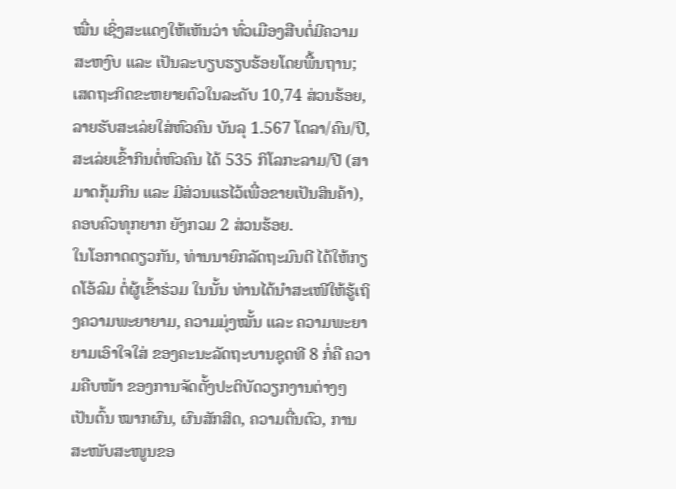ໝື່ນ ເຊິ່ງສະແດງໃຫ້ເຫັນວ່າ ທົ່ວເມືອງສືບຕໍ່ມີຄວາມສະຫງົບ ແລະ ເປັນລະບຽບຮຽບຮ້ອຍໂດຍພື້ນຖານ; ເສດຖະກິດຂະຫຍາຍຕົວໃນລະດັບ 10,74 ສ່ວນຮ້ອຍ, ລາຍຮັບສະເລ່ຍໃສ່ຫົວຄົນ ບັນລຸ 1.567 ໂດລາ/ຄົນ/ປີ, ສະເລ່ຍເຂົ້າກິນຕໍ່ຫົວຄົນ ໄດ້ 535 ກິໂລກະລາມ/ປີ (ສາມາດກຸ້ມກິນ ແລະ ມີສ່ວນແຮໄວ້ເພື່ອຂາຍເປັນສິນຄ້າ), ຄອບຄົວທຸກຍາກ ຍັງກວມ 2 ສ່ວນຮ້ອຍ.
ໃນໂອກາດດຽວກັນ, ທ່ານນາຍົກລັດຖະມົນຕີ ໄດ້ໃຫ້ກຽດໂອ້ລົມ ຕໍ່ຜູ້ເຂົ້າຮ່ວມ ໃນນັ້ນ ທ່ານໄດ້ນຳສະເໜີໃຫ້ຮູ້ເຖິງຄວາມພະຍາຍາມ, ຄວາມມຸ່ງໝັ້ນ ແລະ ຄວາມພະຍາຍາມເອົາໃຈໃສ່ ຂອງຄະນະລັດຖະບານຊຸດທີ 8 ກໍ່ຄື ຄວາມຄືບໜ້າ ຂອງການຈັດຕັ້ງປະຕິບັດວຽກງານຕ່າງໆ ເປັນຕົ້ນ ໝາກຜົນ, ຜົນສັກສິດ, ຄວາມຕື່ນຕົວ, ການສະໜັບສະໜູນຂອ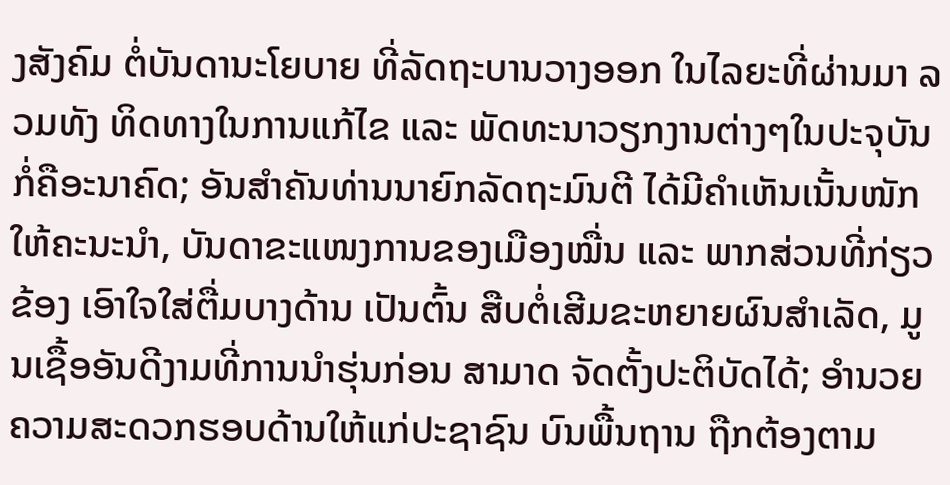ງສັງຄົມ ຕໍ່ບັນດານະໂຍບາຍ ທີ່ລັດຖະບານວາງອອກ ໃນໄລຍະທີ່ຜ່ານມາ ລວມທັງ ທິດທາງໃນການແກ້ໄຂ ແລະ ພັດທະນາວຽກງານຕ່າງໆໃນປະຈຸບັນ ກໍ່ຄືອະນາຄົດ; ອັນສຳຄັນທ່ານນາຍົກລັດຖະມົນຕີ ໄດ້ມີຄຳເຫັນເນັ້ນໜັກ ໃຫ້ຄະນະນຳ, ບັນດາຂະແໜງການຂອງເມືອງໝື່ນ ແລະ ພາກສ່ວນທີ່ກ່ຽວຂ້ອງ ເອົາໃຈໃສ່ຕື່ມບາງດ້ານ ເປັນຕົ້ນ ສືບຕໍ່ເສີມຂະຫຍາຍຜົນສຳເລັດ, ມູນເຊື້ອອັນດີງາມທີ່ການນຳຮຸ່ນກ່ອນ ສາມາດ ຈັດຕັ້ງປະຕິບັດໄດ້; ອຳນວຍຄວາມສະດວກຮອບດ້ານໃຫ້ແກ່ປະຊາຊົນ ບົນພື້ນຖານ ຖືກຕ້ອງຕາມ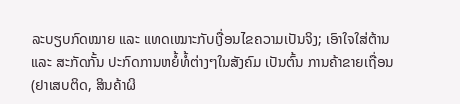ລະບຽບກົດໝາຍ ແລະ ແທດເໝາະກັບເງື່ອນໄຂຄວາມເປັນຈິງ; ເອົາໃຈໃສ່ຕ້ານ ແລະ ສະກັດກັ້ນ ປະກົດການຫຍໍ້ທໍ້ຕ່າງໆໃນສັງຄົມ ເປັນຕົ້ນ ການຄ້າຂາຍເຖື່ອນ (ຢາເສບຕິດ, ສິນຄ້າຜິ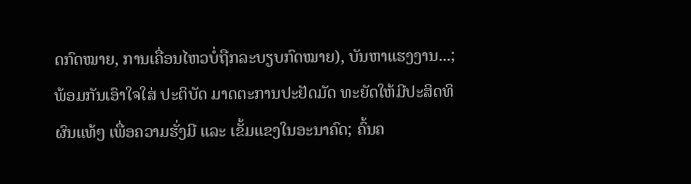ດກົດໝາຍ, ການເຄື່ອນໄຫວບໍ່ຖືກລະບຽບກົດໝາຍ), ບັນຫາແຮງງານ...; ພ້ອມກັນເອົາໃຈໃສ່ ປະຕິບັດ ມາດຕະການປະຢັດມັດ ທະຍັດໃຫ້ມີປະສິດທິຜົນແທ້ໆ ເພື່ອຄວາມຮັ່ງມີ ແລະ ເຂັ້ມແຂງໃນອະນາຄົດ; ຄົ້ນຄ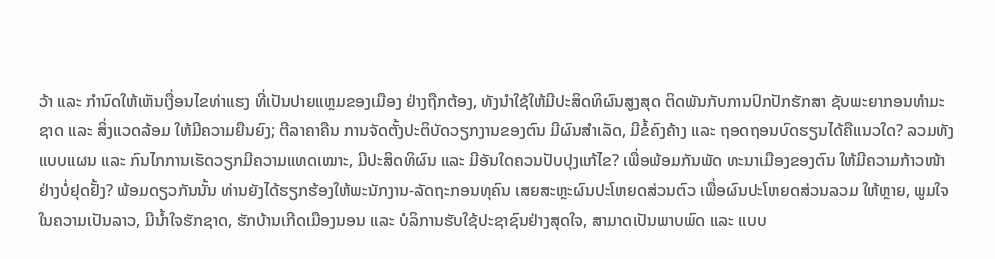ວ້າ ແລະ ກຳນົດໃຫ້ເຫັນເງື່ອນໄຂທ່າແຮງ ທີ່ເປັນປາຍແຫຼມຂອງເມືອງ ຢ່າງຖືກຕ້ອງ, ທັງນຳໃຊ້ໃຫ້ມີປະສິດທິຜົນສູງສຸດ ຕິດພັນກັບການປົກປັກຮັກສາ ຊັບພະຍາກອນທຳມະຊາດ ແລະ ສິ່ງແວດລ້ອມ ໃຫ້ມີຄວາມຍືນຍົງ; ຕີລາຄາຄືນ ການຈັດຕັ້ງປະຕິບັດວຽກງານຂອງຕົນ ມີຜົນສຳເລັດ, ມີຂໍ້ຄົງຄ້າງ ແລະ ຖອດຖອນບົດຮຽນໄດ້ຄືແນວໃດ? ລວມທັງ ແບບແຜນ ແລະ ກົນໄກການເຮັດວຽກມີຄວາມແທດເໝາະ, ມີປະສິດທິຜົນ ແລະ ມີອັນໃດຄວນປັບປຸງແກ້ໄຂ? ເພື່ອພ້ອມກັນພັດ ທະນາເມືອງຂອງຕົນ ໃຫ້ມີຄວາມກ້າວໜ້າຢ່າງບໍ່ຢຸດຢັ້ງ? ພ້ອມດຽວກັນນັ້ນ ທ່ານຍັງໄດ້ຮຽກຮ້ອງໃຫ້ພະນັກງານ-ລັດຖະກອນທຸຄົນ ເສຍສະຫຼະຜົນປະໂຫຍດສ່ວນຕົວ ເພື່ອຜົນປະໂຫຍດສ່ວນລວມ ໃຫ້ຫຼາຍ, ພູມໃຈໃນຄວາມເປັນລາວ, ມີນ້ຳໃຈຮັກຊາດ, ຮັກບ້ານເກີດເມືອງນອນ ແລະ ບໍລິການຮັບໃຊ້ປະຊາຊົນຢ່າງສຸດໃຈ, ສາມາດເປັນພາບພົດ ແລະ ແບບ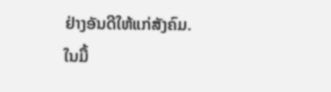ຢ່າງອັນດີໃຫ້ແກ່ສັງຄົມ.
ໃນມື້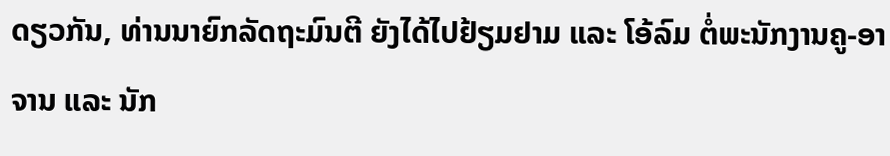ດຽວກັນ, ທ່ານນາຍົກລັດຖະມົນຕີ ຍັງໄດ້ໄປຢ້ຽມຢາມ ແລະ ໂອ້ລົມ ຕໍ່ພະນັກງານຄູ-ອາຈານ ແລະ ນັກ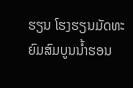ຮຽນ ໂຮງຮຽນມັດທະຍົມສົມບູນນ້ຳຮອນ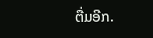ຕື່ມອີກ.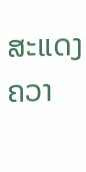ສະແດງຄວາ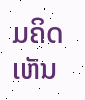ມຄິດເຫັນ